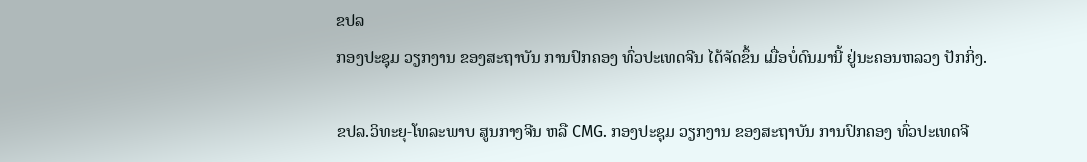ຂປລ
ກອງປະຊຸມ ວຽກງານ ຂອງສະຖາບັນ ການປົກຄອງ ທົ່ວປະເທດຈີນ ໄດ້ຈັດຂຶ້ນ ເມື່ອບໍ່ດົນມານີ້ ຢູ່ນະຄອນຫລວງ ປັກກິ່ງ.

ຂປລ.ວິທະຍຸ-ໂທລະພາບ ສູນກາງຈີນ ຫລື CMG. ກອງປະຊຸມ ວຽກງານ ຂອງສະຖາບັນ ການປົກຄອງ ທົ່ວປະເທດຈີ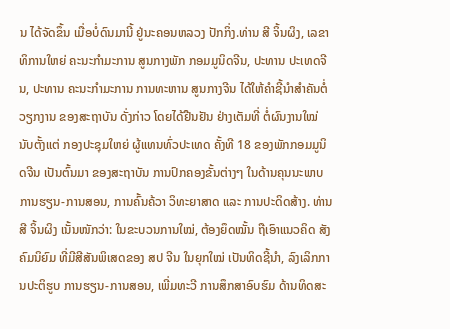ນ ໄດ້ຈັດຂຶ້ນ ເມື່ອບໍ່ດົນມານີ້ ຢູ່ນະຄອນຫລວງ ປັກກິ່ງ.ທ່ານ ສີ ຈິ້ນຜິງ, ເລຂາທິການໃຫຍ່ ຄະນະກຳມະການ ສູນກາງພັກ ກອມມູນິດຈີນ, ປະທານ ປະເທດຈີນ, ປະທານ ຄະນະກຳມະການ ການທະຫານ ສູນກາງຈີນ ໄດ້ໃຫ້ຄຳຊີ້ນຳສຳຄັນຕໍ່ ວຽກງານ ຂອງສະຖາບັນ ດັ່ງກ່າວ ໂດຍໄດ້ຢືນຢັນ ຢ່າງເຕັມທີ່ ຕໍ່ຜົນງານໃໝ່ ນັບຕັ້ງແຕ່ ກອງປະຊຸມໃຫຍ່ ຜູ້ແທນທົ່ວປະເທດ ຄັ້ງທີ 18 ຂອງພັກກອມມູນິດຈີນ ເປັນຕົ້ນມາ ຂອງສະຖາບັນ ການປົກຄອງຂັ້ນຕ່າງໆ ໃນດ້ານຄຸນນະພາບການຮຽນ-ການສອນ, ການຄົ້ນຄ້ວາ ວິທະຍາສາດ ແລະ ການປະດິດສ້າງ. ທ່ານ ສີ ຈິ້ນຜິງ ເນັ້ນໜັກວ່າ: ໃນຂະບວນການໃໝ່, ຕ້ອງຍຶດໝັ້ນ ຖືເອົາແນວຄິດ ສັງຄົມນິຍົມ ທີ່ມີສີສັນພິເສດຂອງ ສປ ຈີນ ໃນຍຸກໃໝ່ ເປັນທິດຊີ້ນຳ, ລົງເລິກການປະຕິຮູບ ການຮຽນ-ການສອນ, ເພີ່ມທະວີ ການສຶກສາອົບຮົມ ດ້ານທິດສະ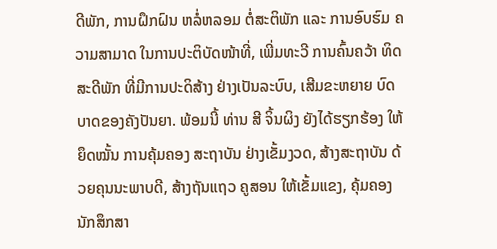ດີພັກ, ການຝຶກຝົນ ຫລໍ່ຫລອມ ຕໍ່ສະຕິພັກ ແລະ ການອົບຮົມ ຄວາມສາມາດ ໃນການປະຕິບັດໜ້າທີ່, ເພີ່ມທະວີ ການຄົ້ນຄວ້າ ທິດສະດີພັກ ທີ່ມີການປະດິສ້າງ ຢ່າງເປັນລະບົບ, ເສີມຂະຫຍາຍ ບົດບາດຂອງຄັງປັນຍາ. ພ້ອມນີ້ ທ່ານ ສີ ຈິ້ນຜິງ ຍັງໄດ້ຮຽກຮ້ອງ ໃຫ້ຍຶດໝັ້ນ ການຄຸ້ມຄອງ ສະຖາບັນ ຢ່າງເຂັ້ມງວດ, ສ້າງສະຖາບັນ ດ້ວຍຄຸນນະພາບດີ, ສ້າງຖັນແຖວ ຄູສອນ ໃຫ້ເຂັ້ມແຂງ, ຄຸ້ມຄອງນັກສຶກສາ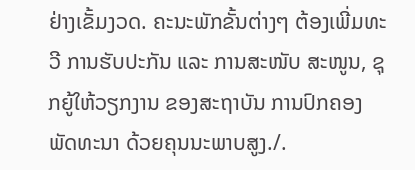ຢ່າງເຂັ້ມງວດ. ຄະນະພັກຂັ້ນຕ່າງໆ ຕ້ອງເພີ່ມທະວີ ການຮັບປະກັນ ແລະ ການສະໜັບ ສະໜູນ, ຊຸກຍູ້ໃຫ້ວຽກງານ ຂອງສະຖາບັນ ການປົກຄອງ ພັດທະນາ ດ້ວຍຄຸນນະພາບສູງ./.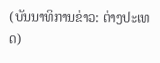(ບັນນາທິການຂ່າວ: ຕ່າງປະເທດ)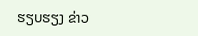ຮຽບຮຽງ ຂ່າວ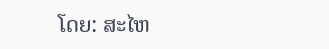ໂດຍ: ສະໄຫ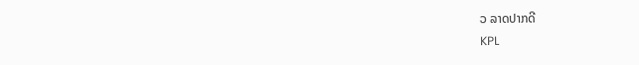ວ ລາດປາກດີ
KPL